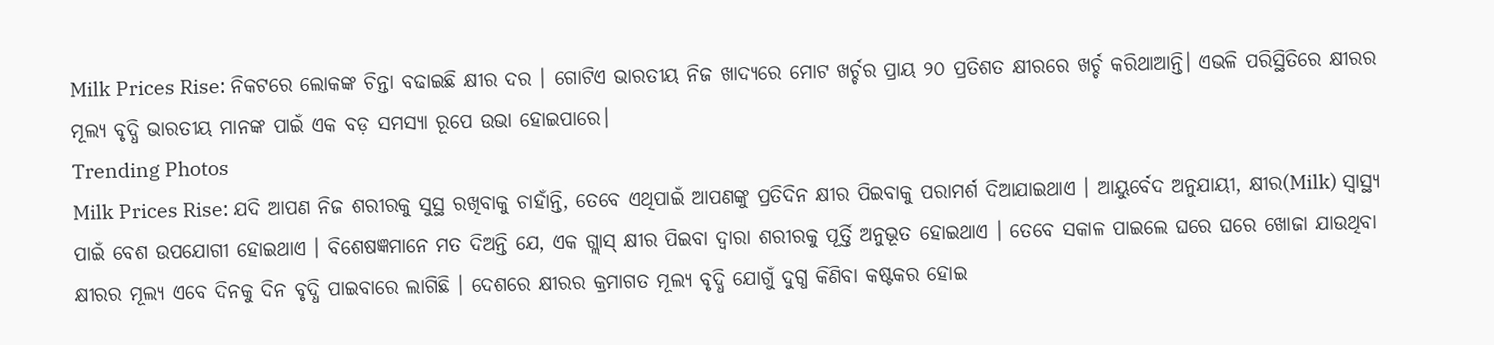Milk Prices Rise: ନିକଟରେ ଲୋକଙ୍କ ଚିନ୍ତା ବଢାଇଛି କ୍ଷୀର ଦର । ଗୋଟିଏ ଭାରତୀୟ ନିଜ ଖାଦ୍ୟରେ ମୋଟ ଖର୍ଚ୍ଚର ପ୍ରାୟ ୨୦ ପ୍ରତିଶତ କ୍ଷୀରରେ ଖର୍ଚ୍ଚ କରିଥାଆନ୍ତି। ଏଭଳି ପରିସ୍ଥିତିରେ କ୍ଷୀରର ମୂଲ୍ୟ ବୃଦ୍ଧି ଭାରତୀୟ ମାନଙ୍କ ପାଇଁ ଏକ ବଡ଼ ସମସ୍ୟା ରୂପେ ଉଭା ହୋଇପାରେ।
Trending Photos
Milk Prices Rise: ଯଦି ଆପଣ ନିଜ ଶରୀରକୁ ସୁସ୍ଥ ରଖିବାକୁ ଚାହାଁନ୍ତି, ତେବେ ଏଥିପାଇଁ ଆପଣଙ୍କୁ ପ୍ରତିଦିନ କ୍ଷୀର ପିଇବାକୁ ପରାମର୍ଶ ଦିଆଯାଇଥାଏ । ଆୟୁର୍ବେଦ ଅନୁଯାୟୀ, କ୍ଷୀର(Milk) ସ୍ୱାସ୍ଥ୍ୟ ପାଇଁ ବେଶ ଉପଯୋଗୀ ହୋଇଥାଏ । ବିଶେଷଜ୍ଞମାନେ ମତ ଦିଅନ୍ତି ଯେ, ଏକ ଗ୍ଲାସ୍ କ୍ଷୀର ପିଇବା ଦ୍ବାରା ଶରୀରକୁ ପୂର୍ତ୍ତି ଅନୁଭୂତ ହୋଇଥାଏ । ତେବେ ସକାଳ ପାଇଲେ ଘରେ ଘରେ ଖୋଜା ଯାଉଥିବା କ୍ଷୀରର ମୂଲ୍ୟ ଏବେ ଦିନକୁ ଦିନ ବୃଦ୍ଧି ପାଇବାରେ ଲାଗିଛି । ଦେଶରେ କ୍ଷୀରର କ୍ରମାଗତ ମୂଲ୍ୟ ବୃଦ୍ଧି ଯୋଗୁଁ ଦୁଗ୍ଧ କିଣିବା କଷ୍ଟକର ହୋଇ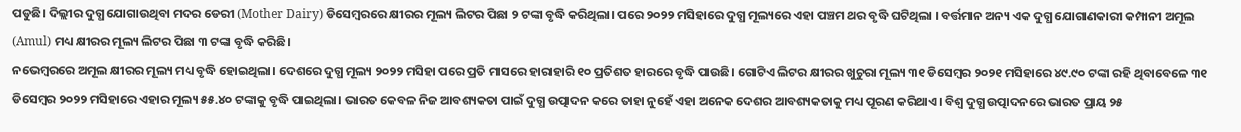ପଡୁଛି। ଦିଲ୍ଲୀର ଦୁଗ୍ଧ ଯୋଗାଉଥିବା ମଦର ଡେରୀ (Mother Dairy) ଡିସେମ୍ବରରେ କ୍ଷୀରର ମୂଲ୍ୟ ଲିଟର ପିଛା ୨ ଟଙ୍କା ବୃଦ୍ଧି କରିଥିଲା। ପରେ ୨୦୨୨ ମସିହାରେ ଦୁଗ୍ଧ ମୂଲ୍ୟରେ ଏହା ପଞ୍ଚମ ଥର ବୃଦ୍ଧି ଘଟିଥିଲା । ବର୍ତ୍ତମାନ ଅନ୍ୟ ଏକ ଦୁଗ୍ଧ ଯୋଗାଣକାରୀ କମ୍ପାନୀ ଅମୂଲ (Amul) ମଧ୍ୟ କ୍ଷୀରର ମୂଲ୍ୟ ଲିଟର ପିଛା ୩ ଟଙ୍କା ବୃଦ୍ଧି କରିଛି।
ନଭେମ୍ବରରେ ଅମୂଲ କ୍ଷୀରର ମୂଲ୍ୟ ମଧ୍ୟ ବୃଦ୍ଧି ହୋଇଥିଲା। ଦେଶରେ ଦୁଗ୍ଧ ମୂଲ୍ୟ ୨୦୨୨ ମସିହା ପରେ ପ୍ରତି ମାସରେ ହାରାହାରି ୧୦ ପ୍ରତିଶତ ହାରରେ ବୃଦ୍ଧି ପାଉଛି। ଗୋଟିଏ ଲିଟର କ୍ଷୀରର ଖୁଚୁରା ମୂଲ୍ୟ ୩୧ ଡିସେମ୍ବର ୨୦୨୧ ମସିହାରେ ୪୯.୯୦ ଟଙ୍କା ରହି ଥିବାବେଳେ ୩୧ ଡିସେମ୍ବର ୨୦୨୨ ମସିହାରେ ଏହାର ମୂଲ୍ୟ ୫୫.୪୦ ଟଙ୍କାକୁ ବୃଦ୍ଧି ପାଇଥିଲା। ଭାରତ କେବଳ ନିଜ ଆବଶ୍ୟକତା ପାଇଁ ଦୁଗ୍ଧ ଉତ୍ପାଦନ କରେ ତାହା ନୁହେଁ ଏହା ଅନେକ ଦେଶର ଆବଶ୍ୟକତାକୁ ମଧ୍ୟ ପୂରଣ କରିଥାଏ। ବିଶ୍ୱ ଦୁଗ୍ଧ ଉତ୍ପାଦନରେ ଭାରତ ପ୍ରାୟ ୨୫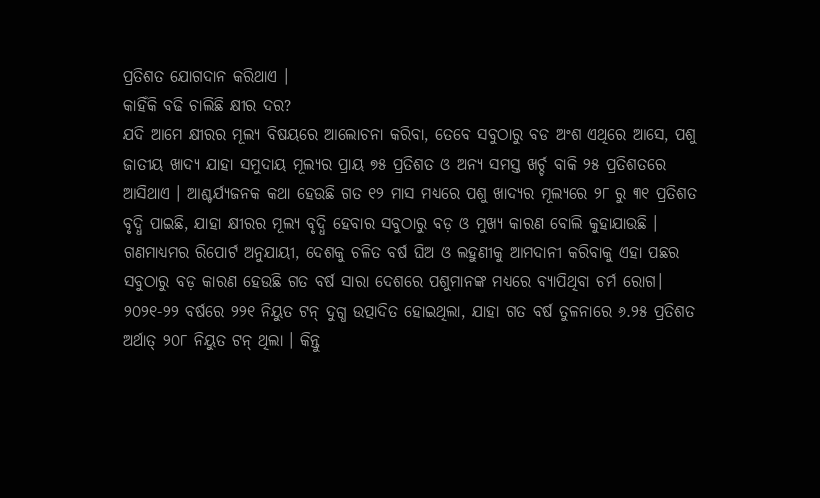ପ୍ରତିଶତ ଯୋଗଦାନ କରିଥାଏ ।
କାହିଁକି ବଢି ଚାଲିଛି କ୍ଷୀର ଦର?
ଯଦି ଆମେ କ୍ଷୀରର ମୂଲ୍ୟ ବିଷୟରେ ଆଲୋଚନା କରିବା, ତେବେ ସବୁଠାରୁ ବଡ ଅଂଶ ଏଥିରେ ଆସେ, ପଶୁ ଜାତୀୟ ଖାଦ୍ୟ ଯାହା ସମୁଦାୟ ମୂଲ୍ୟର ପ୍ରାୟ ୭୫ ପ୍ରତିଶତ ଓ ଅନ୍ୟ ସମସ୍ତ ଖର୍ଚ୍ଚ ବାକି ୨୫ ପ୍ରତିଶତରେ ଆସିଥାଏ । ଆଶ୍ଚର୍ଯ୍ୟଜନକ କଥା ହେଉଛି ଗତ ୧୨ ମାସ ମଧ୍ୟରେ ପଶୁ ଖାଦ୍ୟର ମୂଲ୍ୟରେ ୨୮ ରୁ ୩୧ ପ୍ରତିଶତ ବୃଦ୍ଧି ପାଇଛି, ଯାହା କ୍ଷୀରର ମୂଲ୍ୟ ବୃଦ୍ଧି ହେବାର ସବୁଠାରୁ ବଡ଼ ଓ ମୁଖ୍ୟ କାରଣ ବୋଲି କୁହାଯାଉଛି ।
ଗଣମାଧ୍ୟମର ରିପୋର୍ଟ ଅନୁଯାୟୀ, ଦେଶକୁ ଚଳିତ ବର୍ଷ ଘିଅ ଓ ଲହୁଣୀକୁ ଆମଦାନୀ କରିବାକୁ ଏହା ପଛର ସବୁଠାରୁ ବଡ଼ କାରଣ ହେଉଛି ଗତ ବର୍ଷ ସାରା ଦେଶରେ ପଶୁମାନଙ୍କ ମଧ୍ୟରେ ବ୍ୟାପିଥିବା ଚର୍ମ ରୋଗ। ୨୦୨୧-୨୨ ବର୍ଷରେ ୨୨୧ ନିୟୁତ ଟନ୍ ଦୁଗ୍ଧ ଉତ୍ପାଦିତ ହୋଇଥିଲା, ଯାହା ଗତ ବର୍ଷ ତୁଳନାରେ ୬.୨୫ ପ୍ରତିଶତ ଅର୍ଥାତ୍ ୨୦୮ ନିୟୁତ ଟନ୍ ଥିଲା । କିନ୍ତୁ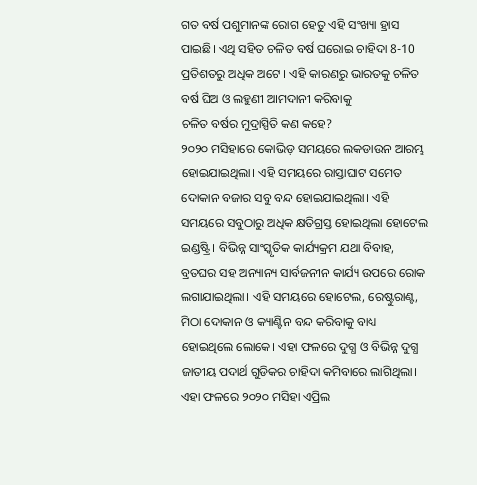ଗତ ବର୍ଷ ପଶୁମାନଙ୍କ ରୋଗ ହେତୁ ଏହି ସଂଖ୍ୟା ହ୍ରାସ ପାଇଛି। ଏଥି ସହିତ ଚଳିତ ବର୍ଷ ଘରୋଇ ଚାହିଦା 8-10 ପ୍ରତିଶତରୁ ଅଧିକ ଅଟେ । ଏହି କାରଣରୁ ଭାରତକୁ ଚଳିତ ବର୍ଷ ଘିଅ ଓ ଲହୁଣୀ ଆମଦାନୀ କରିବାକୁ
ଚଳିତ ବର୍ଷର ମୁଦ୍ରାସ୍ପିତି କଣ କହେ?
୨୦୨୦ ମସିହାରେ କୋଭିଡ଼ ସମୟରେ ଲକଡାଉନ ଆରମ୍ଭ ହୋଇଯାଇଥିଲା। ଏହି ସମୟରେ ରାସ୍ତାଘାଟ ସମେତ ଦୋକାନ ବଜାର ସବୁ ବନ୍ଦ ହୋଇଯାଇଥିଲା। ଏହି ସମୟରେ ସବୁଠାରୁ ଅଧିକ କ୍ଷତିଗ୍ରସ୍ତ ହୋଇଥିଲା ହୋଟେଲ ଇଣ୍ଡଷ୍ଟ୍ରି। ବିଭିନ୍ନ ସାଂସ୍କୃତିକ କାର୍ଯ୍ୟକ୍ରମ ଯଥା ବିବାହ, ବ୍ରତଘର ସହ ଅନ୍ୟାନ୍ୟ ସାର୍ବଜନୀନ କାର୍ଯ୍ୟ ଉପରେ ରୋକ ଲଗାଯାଇଥିଲା। ଏହି ସମୟରେ ହୋଟେଲ, ରେଷ୍ଟୁରାଣ୍ଟ, ମିଠା ଦୋକାନ ଓ କ୍ୟାଣ୍ଟିନ ବନ୍ଦ କରିବାକୁ ବାଧ୍ୟ ହୋଇଥିଲେ ଲୋକେ। ଏହା ଫଳରେ ଦୁଗ୍ଧ ଓ ବିଭିନ୍ନ ଦୁଗ୍ଧ ଜାତୀୟ ପଦାର୍ଥ ଗୁଡିକର ଚାହିଦା କମିବାରେ ଲାଗିଥିଲା। ଏହା ଫଳରେ ୨୦୨୦ ମସିହା ଏପ୍ରିଲ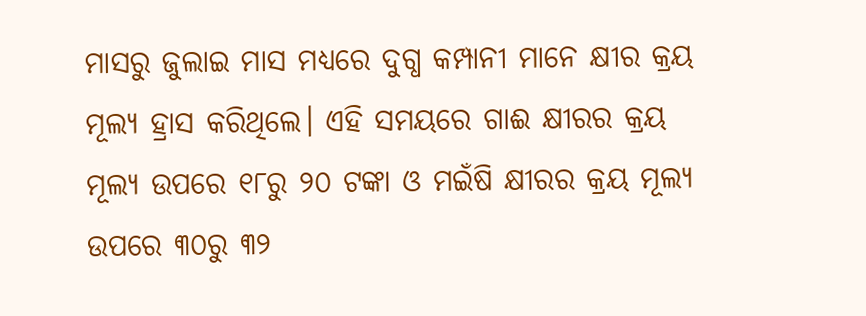ମାସରୁ ଜୁଲାଇ ମାସ ମଧ୍ୟରେ ଦୁଗ୍ଧ କମ୍ପାନୀ ମାନେ କ୍ଷୀର କ୍ରୟ ମୂଲ୍ୟ ହ୍ରାସ କରିଥିଲେ। ଏହି ସମୟରେ ଗାଈ କ୍ଷୀରର କ୍ରୟ ମୂଲ୍ୟ ଉପରେ ୧୮ରୁ ୨୦ ଟଙ୍କା ଓ ମଇଁଷି କ୍ଷୀରର କ୍ରୟ ମୂଲ୍ୟ ଉପରେ ୩୦ରୁ ୩୨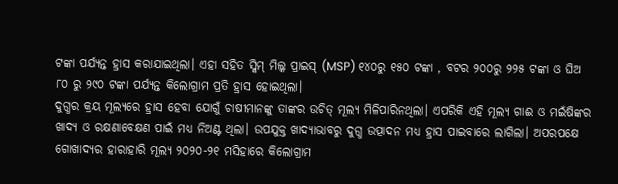ଟଙ୍କା ପର୍ଯ୍ୟନ୍ତ ହ୍ରାସ କରାଯାଇଥିଲା। ଏହା ସହିତ ସ୍କିମ୍ ମିଲ୍କ ପ୍ରାଇସ୍ (MSP) ୧୪୦ରୁ ୧୫୦ ଟଙ୍କା , ବଟର ୨୦୦ରୁ ୨୨୫ ଟଙ୍କା ଓ ଘିଅ ୮୦ ରୁ ୨୯୦ ଟଙ୍କା ପର୍ଯ୍ୟନ୍ତ କିଲୋଗ୍ରାମ ପ୍ରତି ହ୍ରାସ ହୋଇଥିଲା।
ଦୁଗ୍ଧର କ୍ରୟ ମୂଲ୍ୟରେ ହ୍ରାସ ହେବା ଯୋଗୁଁ ଚାଷୀମାନଙ୍କୁ ତାଙ୍କର ଉଚିତ୍ ମୂଲ୍ୟ ମିଳିପାରିନଥିଲା। ଏପରିକି ଏହି ମୂଲ୍ୟ ଗାଈ ଓ ମଇଁଷିଙ୍କର ଖାଦ୍ୟ ଓ ରକ୍ଷଣାବେକ୍ଷଣ ପାଇଁ ମଧ୍ୟ ନିଅଣ୍ଟ ଥିଲା। ଉପଯୁକ୍ତ ଖାଦ୍ୟାଭାବରୁ ଦୁଗ୍ଧ ଉତ୍ପାଦନ ମଧ୍ୟ ହ୍ରାସ ପାଇବାରେ ଲାଗିଲା। ଅପରପକ୍ଷେ ଗୋଖାଦ୍ୟର ହାରାହାରି ମୂଲ୍ୟ ୨୦୨୦-୨୧ ମସିହାରେ କିଲୋଗ୍ରାମ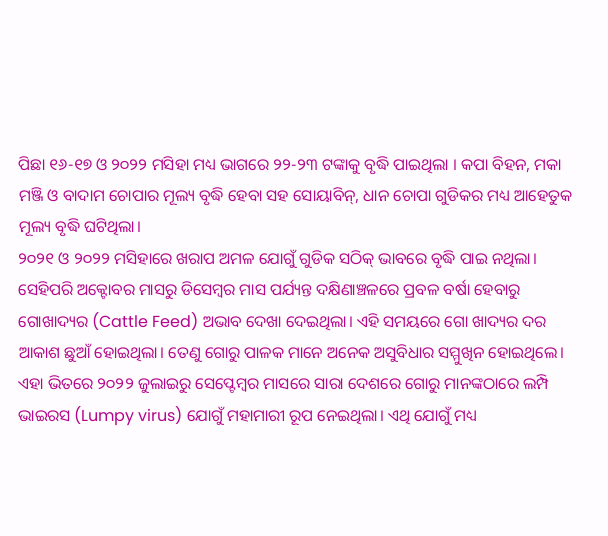ପିଛା ୧୬-୧୭ ଓ ୨୦୨୨ ମସିହା ମଧ୍ୟ ଭାଗରେ ୨୨-୨୩ ଟଙ୍କାକୁ ବୃଦ୍ଧି ପାଇଥିଲା । କପା ବିହନ, ମକା ମଞ୍ଜି ଓ ବାଦାମ ଚୋପାର ମୂଲ୍ୟ ବୃଦ୍ଧି ହେବା ସହ ସୋୟାବିନ୍, ଧାନ ଚୋପା ଗୁଡିକର ମଧ୍ୟ ଆହେତୁକ ମୂଲ୍ୟ ବୃଦ୍ଧି ଘଟିଥିଲା।
୨୦୨୧ ଓ ୨୦୨୨ ମସିହାରେ ଖରାପ ଅମଳ ଯୋଗୁଁ ଗୁଡିକ ସଠିକ୍ ଭାବରେ ବୃଦ୍ଧି ପାଇ ନଥିଲା। ସେହିପରି ଅକ୍ଟୋବର ମାସରୁ ଡିସେମ୍ବର ମାସ ପର୍ଯ୍ୟନ୍ତ ଦକ୍ଷିଣାଞ୍ଚଳରେ ପ୍ରବଳ ବର୍ଷା ହେବାରୁ ଗୋଖାଦ୍ୟର (Cattle Feed) ଅଭାବ ଦେଖା ଦେଇଥିଲା। ଏହି ସମୟରେ ଗୋ ଖାଦ୍ୟର ଦର ଆକାଶ ଛୁଆଁ ହୋଇଥିଲା। ତେଣୁ ଗୋରୁ ପାଳକ ମାନେ ଅନେକ ଅସୁବିଧାର ସମ୍ମୁଖିନ ହୋଇଥିଲେ। ଏହା ଭିତରେ ୨୦୨୨ ଜୁଲାଇରୁ ସେପ୍ଟେମ୍ବର ମାସରେ ସାରା ଦେଶରେ ଗୋରୁ ମାନଙ୍କଠାରେ ଲମ୍ପି ଭାଇରସ (Lumpy virus) ଯୋଗୁଁ ମହାମାରୀ ରୂପ ନେଇଥିଲା। ଏଥି ଯୋଗୁଁ ମଧ୍ୟ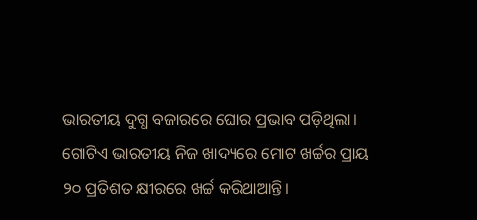ଭାରତୀୟ ଦୁଗ୍ଧ ବଜାରରେ ଘୋର ପ୍ରଭାବ ପଡ଼ିଥିଲା।
ଗୋଟିଏ ଭାରତୀୟ ନିଜ ଖାଦ୍ୟରେ ମୋଟ ଖର୍ଚ୍ଚର ପ୍ରାୟ ୨୦ ପ୍ରତିଶତ କ୍ଷୀରରେ ଖର୍ଚ୍ଚ କରିଥାଆନ୍ତି।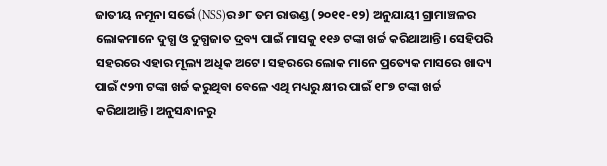ଜାତୀୟ ନମୂନା ସର୍ଭେ (NSS)ର ୬୮ ତମ ରାଉଣ୍ଡ (୨୦୧୧-୧୨) ଅନୁଯାୟୀ ଗ୍ରାମାଞ୍ଚଳର ଲୋକମାନେ ଦୁଗ୍ଧ ଓ ଦୁଗ୍ଧଜାତ ଦ୍ରବ୍ୟ ପାଇଁ ମାସକୁ ୧୧୬ ଟଙ୍କା ଖର୍ଚ୍ଚ କରିଥାଆନ୍ତି। ସେହିପରି ସହରରେ ଏହାର ମୂଲ୍ୟ ଅଧିକ ଅଟେ। ସହରରେ ଲୋକ ମାନେ ପ୍ରତ୍ୟେକ ମାସରେ ଖାଦ୍ୟ ପାଇଁ ୯୨୩ ଟଙ୍କା ଖର୍ଚ୍ଚ କରୁଥିବା ବେଳେ ଏଥି ମଧ୍ୟରୁ କ୍ଷୀର ପାଇଁ ୧୮୭ ଟଙ୍କା ଖର୍ଚ୍ଚ କରିଥାଆନ୍ତି। ଅନୁସନ୍ଧାନରୁ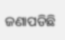ଜଣାପଡିଛି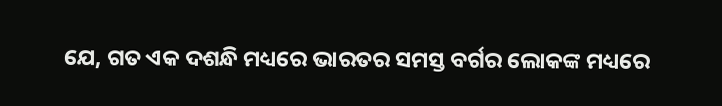ଯେ, ଗତ ଏକ ଦଶନ୍ଧି ମଧ୍ୟରେ ଭାରତର ସମସ୍ତ ବର୍ଗର ଲୋକଙ୍କ ମଧ୍ୟରେ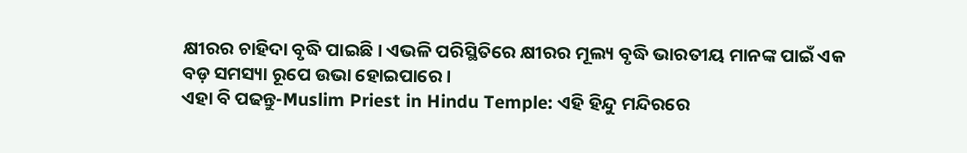କ୍ଷୀରର ଚାହିଦା ବୃଦ୍ଧି ପାଇଛି। ଏଭଳି ପରିସ୍ଥିତିରେ କ୍ଷୀରର ମୂଲ୍ୟ ବୃଦ୍ଧି ଭାରତୀୟ ମାନଙ୍କ ପାଇଁ ଏକ ବଡ଼ ସମସ୍ୟା ରୂପେ ଉଭା ହୋଇପାରେ।
ଏହା ବି ପଢନ୍ତୁ-Muslim Priest in Hindu Temple: ଏହି ହିନ୍ଦୁ ମନ୍ଦିରରେ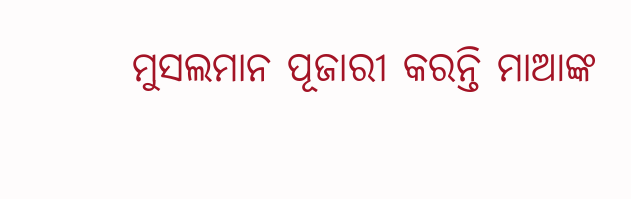ମୁସଲମାନ ପୂଜାରୀ କରନ୍ତି ମାଆଙ୍କ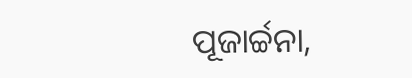ପୂଜାର୍ଚ୍ଚନା,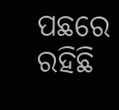ପଛରେ ରହିଛି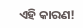ଏହି କାରଣ!